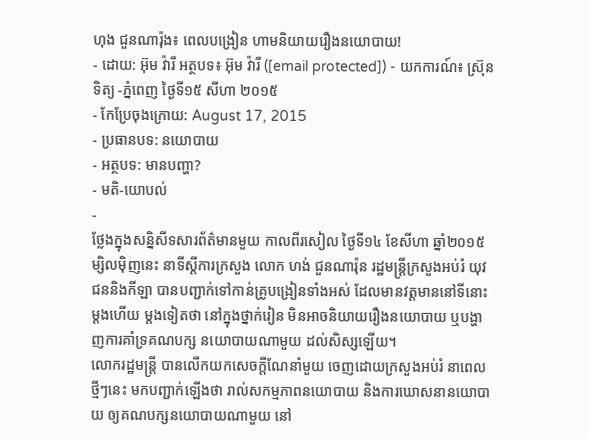ហុង ជួនណារ៉ុង៖ ពេលបង្រៀន ហាមនិយាយរឿងនយោបាយ!
- ដោយ: អ៊ុម វ៉ារី អត្ថបទ៖ អ៊ុម វ៉ារី ([email protected]) - យកការណ៍៖ ស្រ៊ុន ទិត្យ -ភ្នំពេញ ថ្ងៃទី១៥ សីហា ២០១៥
- កែប្រែចុងក្រោយ: August 17, 2015
- ប្រធានបទ: នយោបាយ
- អត្ថបទ: មានបញ្ហា?
- មតិ-យោបល់
-
ថ្លែងក្នុងសន្និសីទសារព័ត៌មានមួយ កាលពីរសៀល ថ្ងៃទី១៤ ខែសីហា ឆ្នាំ២០១៥ ម្សិលម៉ិញនេះ នាទីស្តីការក្រសួង លោក ហង់ ជួនណារ៉ុន រដ្ឋមន្រ្តីក្រសួងអប់រំ យុវជននិងកីឡា បានបញ្ជាក់ទៅកាន់គ្រូបង្រៀនទាំងអស់ ដែលមានវត្តមាននៅទីនោះ ម្តងហើយ ម្តងទៀតថា នៅក្នុងថ្នាក់រៀន មិនអាចនិយាយរឿងនយោបាយ ឬបង្ហាញការគាំទ្រគណបក្ស នយោបាយណាមួយ ដល់សិស្សឡើយ។
លោករដ្ឋមន្រ្តី បានលើកយកសេចក្តីណែនាំមួយ ចេញដោយក្រសួងអប់រំ នាពេលថ្មីៗនេះ មកបញ្ជាក់ឡើងថា រាល់សកម្មភាពនយោបាយ និងការឃោសនានយោបាយ ឲ្យគណបក្សនយោបាយណាមួយ នៅ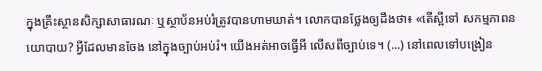ក្នុងគ្រឹះស្ថានសិក្សាសាធារណៈ ឬស្ថាប័នអប់រំត្រូវបានហាមឃាត់។ លោកបានថ្លែងឲ្យដឹងថា៖ «តើស្អីទៅ សកម្មភាពនយោបាយ? អ្វីដែលមានចែង នៅក្នុងច្បាប់អប់រំ។ យើងអត់អាចធ្វើអី លើសពីច្បាប់ទេ។ (...) នៅពេលទៅបង្រៀន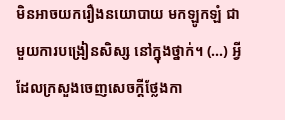មិនអាចយករឿងនយោបាយ មកឡូកឡំ ជាមួយការបង្រៀនសិស្ស នៅក្នុងថ្នាក់។ (...) អ្វីដែលក្រសួងចេញសេចក្តីថ្លែងកា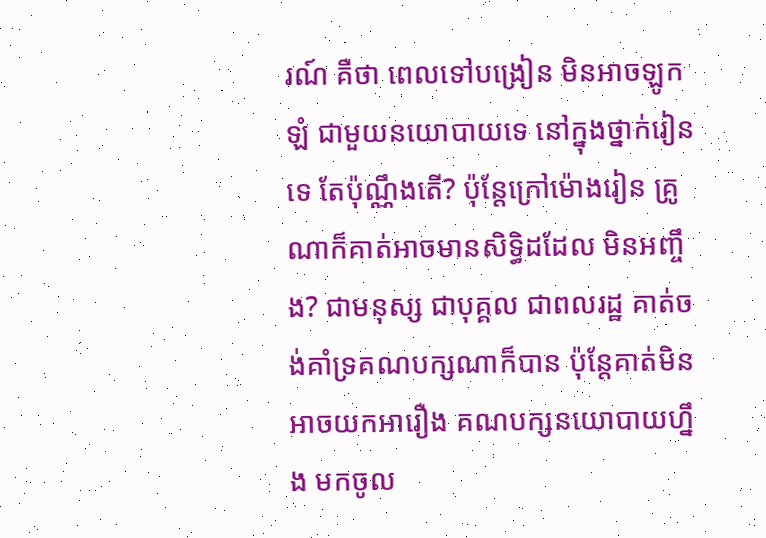រណ៍ គឺថា ពេលទៅបង្រៀន មិនអាចឡូកឡំ ជាមួយនយោបាយទេ នៅក្នុងថ្នាក់រៀនទេ តែប៉ុណ្ណឹងតើ? ប៉ុន្តែក្រៅម៉ោងរៀន គ្រូណាក៏គាត់អាចមានសិទ្ធិដដែល មិនអញ្ចឹង? ជាមនុស្ស ជាបុគ្គល ជាពលរដ្ឋ គាត់ចង់គាំទ្រគណបក្សណាក៏បាន ប៉ុន្តែគាត់មិនអាចយកអារឿង គណបក្សនយោបាយហ្នឹង មកចូល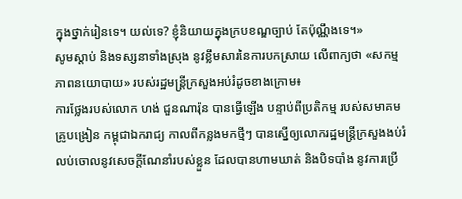ក្នុងថ្នាក់រៀនទេ។ យល់ទេ? ខ្ញុំនិយាយក្នុងក្របខណ្ឌច្បាប់ តែប៉ុណ្ណឹងទេ។»
សូមស្តាប់ និងទស្សនាទាំងស្រុង នូវខ្លឹមសារនៃការបកស្រាយ លើពាក្យថា «សកម្មភាពនយោបាយ» របស់រដ្ឋមន្រ្តីក្រសួងអប់រំដូចខាងក្រោម៖
ការថ្លែងរបស់លោក ហង់ ជួនណារ៉ុន បានធ្វើឡើង បន្ទាប់ពីប្រតិកម្ម របស់សមាគមគ្រូបង្រៀន កម្ពុជាឯករាជ្យ កាលពីកន្លងមកថ្មីៗ បានស្នើឲ្យលោករដ្ឋមន្រ្តីក្រសួងងប់រំ លប់ចោលនូវសេចក្តីណែនាំរបស់ខ្លួន ដែលបានហាមឃាត់ និងបិទបាំង នូវការប្រើ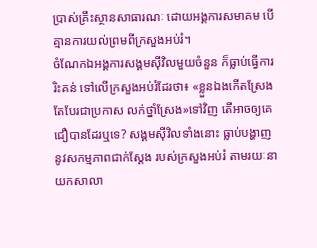ប្រាស់គ្រឹះស្ថានសាធារណៈ ដោយអង្គការសមាគម បើគ្មានការយល់ព្រមពីក្រសួងអប់រំ។
ចំណែកឯអង្គការសង្គមស៊ីវិលមួយចំនួន ក៏ធ្លាប់ធ្វើការរិះគន់ ទៅលើក្រសួងអប់រំដែរថា៖ «ខ្លួនឯងកើតស្រែង តែបែរជាប្រកាស លក់ថ្នាំស្រែង»ទៅវិញ តើអាចឲ្យគេជឿបានដែរឬទេ? សង្គមស៊ីវិលទាំងនោះ ធ្លាប់បង្ហាញនូវសកម្មភាពជាក់ស្តែង របស់ក្រសួងអប់រំ តាមរយៈនាយកសាលា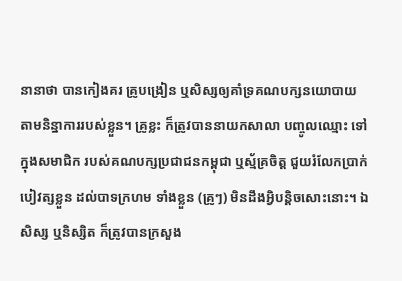នានាថា បានកៀងគរ គ្រូបង្រៀន ឬសិស្សឲ្យគាំទ្រគណបក្សនយោបាយ តាមនិន្នាការរបស់ខ្លួន។ គ្រូខ្លះ ក៏ត្រូវបាននាយកសាលា បញ្ចូលឈ្មោះ ទៅក្នុងសមាជិក របស់គណបក្សប្រជាជនកម្ពុជា ឬស្ម័គ្រចិត្ត ជួយរំលែកប្រាក់បៀវត្សខ្លួន ដល់បាទក្រហម ទាំងខ្លួន (គ្រូៗ) មិនដឹងអ្វិបន្តិចសោះនោះ។ ឯសិស្ស ឬនិស្សិត ក៏ត្រូវបានក្រសួង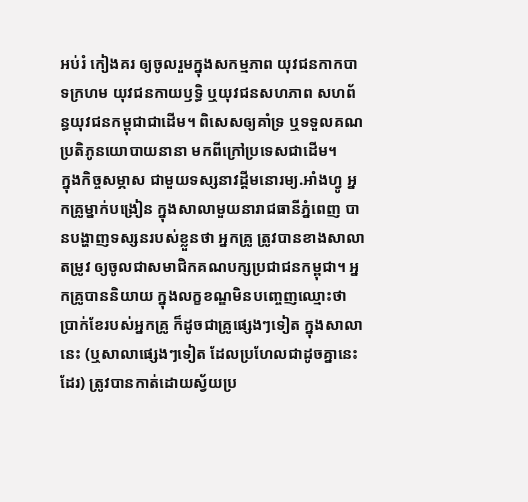អប់រំ កៀងគរ ឲ្យចូលរួមក្នុងសកម្មភាព យុវជនកាកបាទក្រហម យុវជនកាយឫទ្ធិ ឬយុវជនសហភាព សហព័ន្ធយុវជនកម្ពុជាជាដើម។ ពិសេសឲ្យគាំទ្រ ឬទទួលគណប្រតិភូនយោបាយនានា មកពីក្រៅប្រទេសជាដើម។
ក្នុងកិច្ចសម្ភាស ជាមួយទស្សនាវដ្តីមនោរម្យ.អាំងហ្វូ អ្នកគ្រូម្នាក់បង្រៀន ក្នុងសាលាមួយនារាជធានីភ្នំពេញ បានបង្ហាញទស្សនរបស់ខ្លួនថា អ្នកគ្រូ ត្រូវបានខាងសាលាតម្រូវ ឲ្យចូលជាសមាជិកគណបក្សប្រជាជនកម្ពុជា។ អ្នកគ្រូបាននិយាយ ក្នុងលក្ខខណ្ឌមិនបញ្ចេញឈ្មោះថា ប្រាក់ខែរបស់អ្នកគ្រូ ក៏ដូចជាគ្រូផ្សេងៗទៀត ក្នុងសាលានេះ (ឬសាលាផ្សេងៗទៀត ដែលប្រហែលជាដូចគ្នានេះដែរ) ត្រូវបានកាត់ដោយស្វ័យប្រ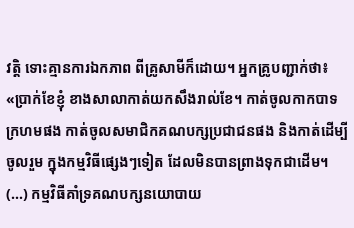វត្តិ ទោះគ្មានការឯកភាព ពីគ្រូសាមីក៏ដោយ។ អ្នកគ្រូបញ្ជាក់ថា៖ «ប្រាក់ខែខ្ញុំ ខាងសាលាកាត់យកសឹងរាល់ខែ។ កាត់ចូលកាកបាទក្រហមផង កាត់ចូលសមាជិកគណបក្សប្រជាជនផង និងកាត់ដើម្បីចូលរួម ក្នុងកម្មវិធីផ្សេងៗទៀត ដែលមិនបានព្រាងទុកជាដើម។ (...) កម្មវិធីគាំទ្រគណបក្សនយោបាយ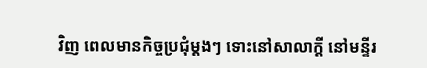វិញ ពេលមានកិច្ចប្រជុំម្តងៗ ទោះនៅសាលាក្តី នៅមន្ទីរ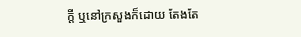ក្តី ឬនៅក្រសួងក៏ដោយ តែងតែ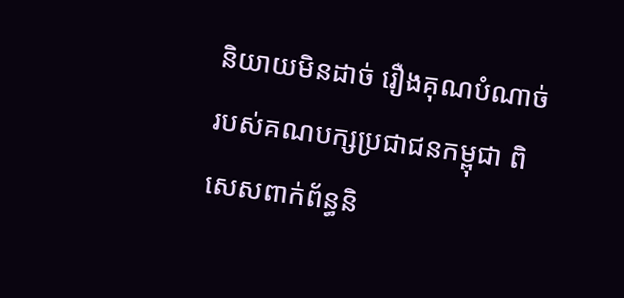និយាយមិនដាច់ រឿងគុណបំណាច់ របស់គណបក្សប្រជាជនកម្ពុជា ពិសេសពាក់ព័ន្ធនិ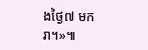ងថ្ងៃ៧ មករា។»៕